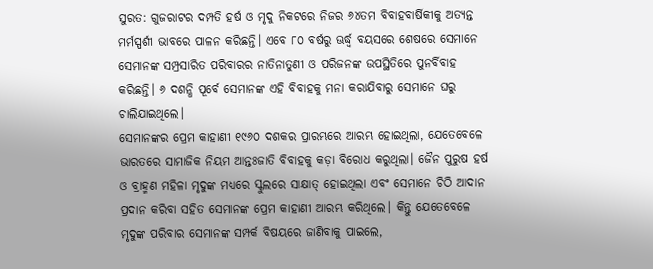ସୁରତ: ଗୁଜରାଟର ଦମ୍ପତି ହର୍ଷ ଓ ମୃଦୁ ନିକଟରେ ନିଜର ୬୪ତମ ବିବାହବାର୍ଷିକୀକୁ ଅତ୍ୟନ୍ତ ମର୍ମସ୍ପର୍ଶୀ ଭାବରେ ପାଳନ କରିଛନ୍ତି। ଏବେ ୮୦ ବର୍ଷରୁ ଊର୍ଦ୍ଧ୍ବ ବୟସରେ ଶେଷରେ ସେମାନେ ସେମାନଙ୍କ ସମ୍ପ୍ରସାରିତ ପରିବାରର ନାତିନାତୁଣୀ ଓ ପରିଜନଙ୍କ ଉପସ୍ଥିତିରେ ପୁନର୍ବିବାହ କରିଛନ୍ତି। ୬ ଦଶନ୍ଧି ପୂର୍ବେ ସେମାନଙ୍କ ଏହି ବିବାହକୁ ମନା କରାଯିବାରୁ ସେମାନେ ଘରୁ ଚାଲିଯାଇଥିଲେ।
ସେମାନଙ୍କର ପ୍ରେମ କାହାଣୀ ୧୯୬୦ ଦଶକର ପ୍ରାରମ୍ଭରେ ଆରମ୍ଭ ହୋଇଥିଲା, ଯେତେବେଳେ ଭାରତରେ ସାମାଜିକ ନିୟମ ଆନ୍ତଃଜାତି ବିବାହକୁ କଡ଼ା ବିରୋଧ କରୁଥିଲା। ଜୈନ ପୁରୁଷ ହର୍ଷ ଓ ବ୍ରାହ୍ମଣ ମହିଳା ମୃଦୁଙ୍କ ମଧ୍ୟରେ ସ୍କୁଲରେ ସାକ୍ଷାତ୍ ହୋଇଥିଲା ଏବଂ ସେମାନେ ଚିଠି ଆଦାନ ପ୍ରଦାନ କରିବା ସହିତ ସେମାନଙ୍କ ପ୍ରେମ କାହାଣୀ ଆରମ୍ଭ କରିଥିଲେ। କିନ୍ତୁ ଯେତେବେଳେ ମୃଦୁଙ୍କ ପରିବାର ସେମାନଙ୍କ ସମ୍ପର୍କ ବିଷୟରେ ଜାଣିବାକୁ ପାଇଲେ,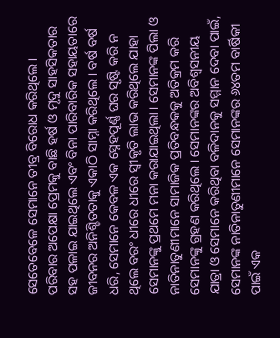ସେତେବେଳେ ସେମାନେ ତୀବ୍ର ବିରୋଧ କରିଥିଲେ।
ପରିବାର ଅପେକ୍ଷା ପ୍ରେମକୁ ବାଛି ହର୍ଷ ଓ ମୃଦୁ ସାହସିକତାର ସହ ପଳାଇ ଯାଇଥିଲେ ଏବଂ ବିନା ପାରିବାରିକ ସହାୟତାରେ ଜୀବନର ଅନିଶ୍ଚିତତାକୁ ଏକାଠି ସାମ୍ନା କରିଥିଲେ। ବର୍ଷ ବର୍ଷ ଧରି, ସେମାନେ କେବଳ ଏକ ସ୍ନେହପୂର୍ଣ୍ଣ ଘର ସୃଷ୍ଟି କରି ନ ଥିଲେ ବରଂ ଧୀରେ ଧୀରେ ସ୍ୱୀକୃତି ଲାଭ କରିଥିଲେ ଯାହା ସେମାନଙ୍କୁ ପ୍ରଥମେ ମନା କରାଯାଇଥିଲା। ସେମାନଙ୍କ ପିଲା ଓ ନାତିନାତୁଣୀମାନେ ସାମାଜିକ ପ୍ରତିବନ୍ଧକକୁ ଅତିକ୍ରମ କରି ସେମାନଙ୍କୁ ଗ୍ରହଣ କରିଥିଲେ। ସେମାନଙ୍କର ଅବିଶ୍ୱସନୀୟ ଯାତ୍ରା ଓ ସେମାନେ କରିଥିବା ବଳିଦାନକୁ ସମ୍ମାନ ଦେବା ପାଇଁ, ସେମାନଙ୍କ ନାତିନାତୁଣୀମାନେ ସେମାନଙ୍କର ୬୪ତମ ବାର୍ଷିକୀ ପାଇଁ ଏକ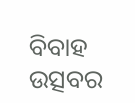ବିବାହ ଉତ୍ସବର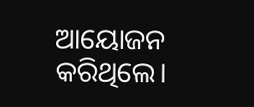ଆୟୋଜନ କରିଥିଲେ।